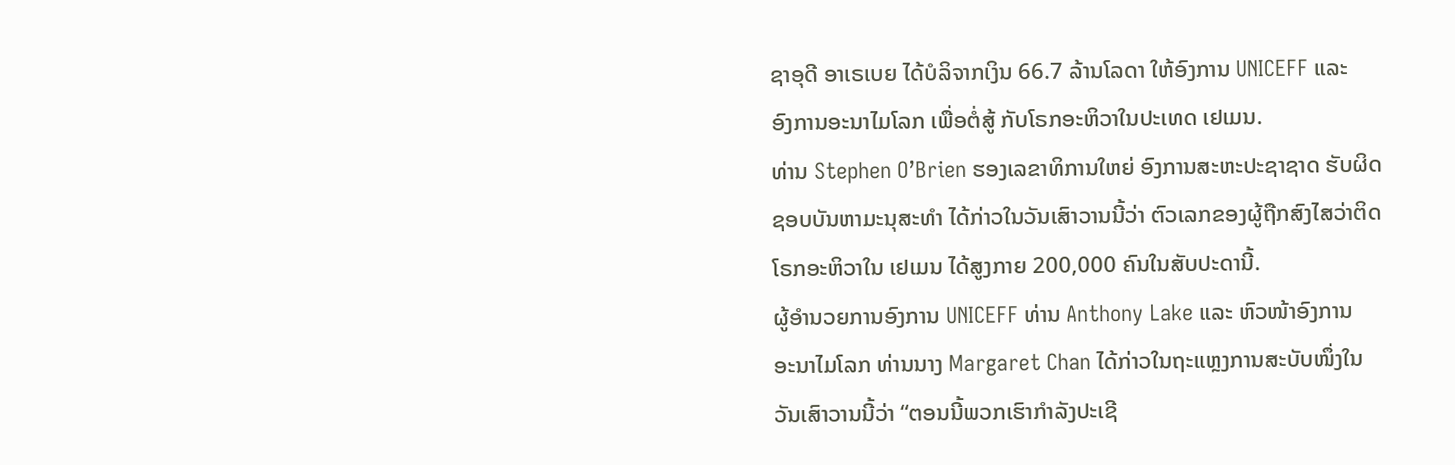ຊາອຸດີ ອາເຣເບຍ ໄດ້ບໍລິຈາກເງິນ 66.7 ລ້ານໂລດາ ໃຫ້ອົງການ UNICEFF ແລະ
ອົງການອະນາໄມໂລກ ເພື່ອຕໍ່ສູ້ ກັບໂຣກອະຫິວາໃນປະເທດ ເຢເມນ.
ທ່ານ Stephen O’Brien ຮອງເລຂາທິການໃຫຍ່ ອົງການສະຫະປະຊາຊາດ ຮັບຜິດ
ຊອບບັນຫາມະນຸສະທຳ ໄດ້ກ່າວໃນວັນເສົາວານນີ້ວ່າ ຕົວເລກຂອງຜູ້ຖືກສົງໄສວ່າຕິດ
ໂຣກອະຫິວາໃນ ເຢເມນ ໄດ້ສູງກາຍ 200,000 ຄົນໃນສັບປະດານີ້.
ຜູ້ອຳນວຍການອົງການ UNICEFF ທ່ານ Anthony Lake ແລະ ຫົວໜ້າອົງການ
ອະນາໄມໂລກ ທ່ານນາງ Margaret Chan ໄດ້ກ່າວໃນຖະແຫຼງການສະບັບໜຶ່ງໃນ
ວັນເສົາວານນີ້ວ່າ “ຕອນນີ້ພວກເຮົາກຳລັງປະເຊີ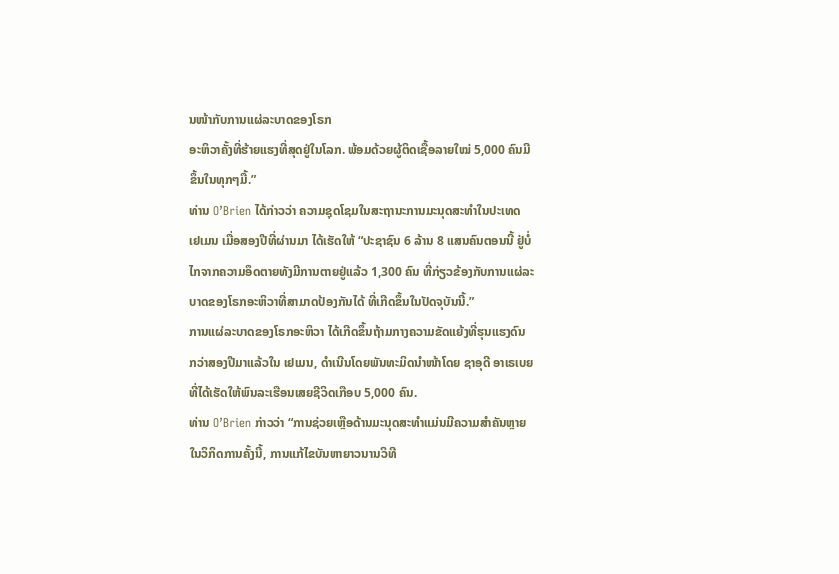ນໜ້າກັບການແຜ່ລະບາດຂອງໂຣກ
ອະຫິວາຄັ້ງທີ່ຮ້າຍແຮງທີ່ສຸດຢູ່ໃນໂລກ. ພ້ອມດ້ວຍຜູ້ຕິດເຊື້ອລາຍໃໝ່ 5,000 ຄົນມີ
ຂຶ້ນໃນທຸກໆມື້.”
ທ່ານ O’Brien ໄດ້ກ່າວວ່າ ຄວາມຊຸດໂຊມໃນສະຖານະການມະນຸດສະທຳໃນປະເທດ
ເຢເມນ ເມື່ອສອງປີທີ່ຜ່ານມາ ໄດ້ເຮັດໃຫ້ “ປະຊາຊົນ 6 ລ້ານ 8 ແສນຄົນຕອນນີ້ ຢູ່ບໍ່
ໄກຈາກຄວາມອຶດຕາຍທັງມີການຕາຍຢູ່ແລ້ວ 1,300 ຄົນ ທີ່ກ່ຽວຂ້ອງກັບການແຜ່ລະ
ບາດຂອງໂຣກອະຫິວາທີ່ສາມາດປ້ອງກັນໄດ້ ທີ່ເກີດຂຶ້ນໃນປັດຈຸບັນນີ້.”
ການແຜ່ລະບາດຂອງໂຣກອະຫິວາ ໄດ້ເກີດຂຶ້ນຖ້າມກາງຄວາມຂັດແຍ້ງທີ່ຮຸນແຮງດົນ
ກວ່າສອງປີມາແລ້ວໃນ ເຢເມນ, ດຳເນີນໂດຍພັນທະມິດນຳໜ້າໂດຍ ຊາອຸດີ ອາເຣເບຍ
ທີ່ໄດ້ເຮັດໃຫ້ພົນລະເຮືອນເສຍຊີວິດເກືອບ 5,000 ຄົນ.
ທ່ານ O’Brien ກ່າວວ່າ “ການຊ່ວຍເຫຼືອດ້ານມະນຸດສະທຳແມ່ນມີຄວາມສຳຄັນຫຼາຍ
ໃນວິກິດການຄັ້ງນີ້, ການແກ້ໄຂບັນຫາຍາວນານວິທີ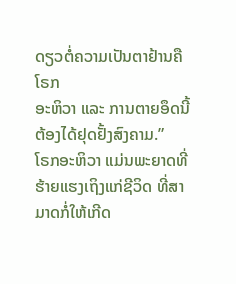ດຽວຕໍ່ຄວາມເປັນຕາຢ້ານຄືໂຣກ
ອະຫິວາ ແລະ ການຕາຍອຶດນີ້ ຕ້ອງໄດ້ຢຸດຢັ້ງສົງຄາມ.”
ໂຣກອະຫິວາ ແມ່ນພະຍາດທີ່ຮ້າຍແຮງເຖິງແກ່ຊີວິດ ທີ່ສາມາດກໍ່ໃຫ້ເກີດ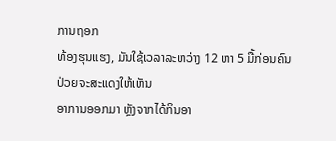ການຖອກ
ທ້ອງຮຸນແຮງ, ມັນໃຊ້ເວລາລະຫວ່າງ 12 ຫາ 5 ມື້ກ່ອນຄົນປ່ວຍຈະສະແດງໃຫ້ເຫັນ
ອາການອອກມາ ຫຼັງຈາກໄດ້ກິນອາ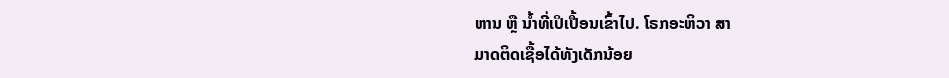ຫານ ຫຼື ນໍ້າທີ່ເປິເປື້ອນເຂົ້າໄປ. ໂຣກອະຫິວາ ສາ
ມາດຕິດເຊື້ອໄດ້ທັງເດັກນ້ອຍ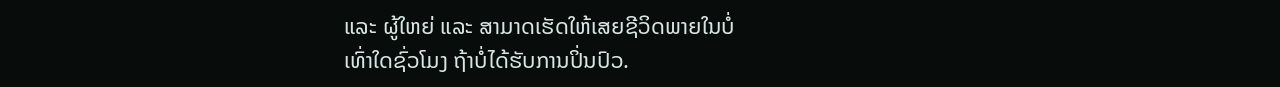ແລະ ຜູ້ໃຫຍ່ ແລະ ສາມາດເຮັດໃຫ້ເສຍຊີວິດພາຍໃນບໍ່
ເທົ່າໃດຊົ່ວໂມງ ຖ້າບໍ່ໄດ້ຮັບການປິ່ນປົວ.